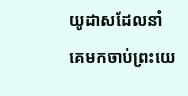យូដាសដែលនាំគេមកចាប់ព្រះយេ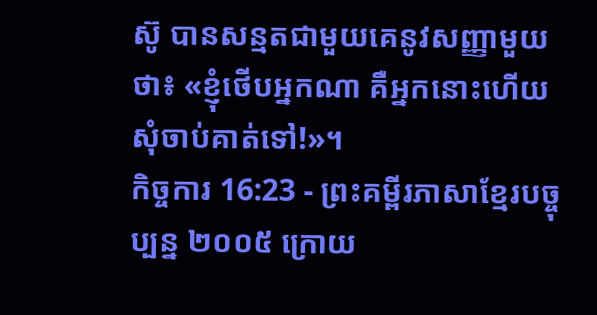ស៊ូ បានសន្មតជាមួយគេនូវសញ្ញាមួយថា៖ «ខ្ញុំថើបអ្នកណា គឺអ្នកនោះហើយ សុំចាប់គាត់ទៅ!»។
កិច្ចការ 16:23 - ព្រះគម្ពីរភាសាខ្មែរបច្ចុប្បន្ន ២០០៥ ក្រោយ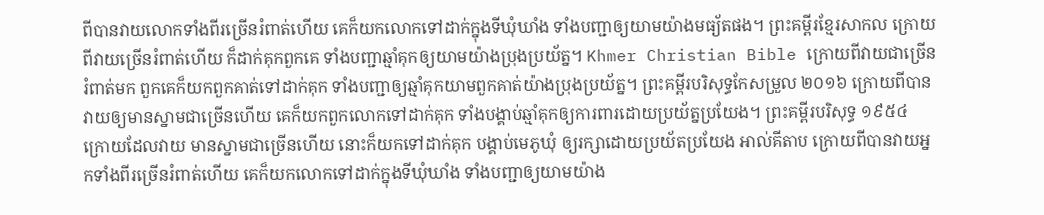ពីបានវាយលោកទាំងពីរច្រើនរំពាត់ហើយ គេក៏យកលោកទៅដាក់ក្នុងទីឃុំឃាំង ទាំងបញ្ជាឲ្យយាមយ៉ាងមធ្យ័តផង។ ព្រះគម្ពីរខ្មែរសាកល ក្រោយពីវាយច្រើនរំពាត់ហើយ ក៏ដាក់គុកពួកគេ ទាំងបញ្ជាឆ្មាំគុកឲ្យយាមយ៉ាងប្រុងប្រយ័ត្ន។ Khmer Christian Bible ក្រោយពីវាយជាច្រើនរំពាត់មក ពួកគេក៏យកពួកគាត់ទៅដាក់គុក ទាំងបញ្ជាឲ្យឆ្មាំគុកយាមពួកគាត់យ៉ាងប្រុងប្រយ័ត្ន។ ព្រះគម្ពីរបរិសុទ្ធកែសម្រួល ២០១៦ ក្រោយពីបានវាយឲ្យមានស្នាមជាច្រើនហើយ គេក៏យកពួកលោកទៅដាក់គុក ទាំងបង្គាប់ឆ្មាំគុកឲ្យការពារដោយប្រយ័ត្នប្រយែង។ ព្រះគម្ពីរបរិសុទ្ធ ១៩៥៤ ក្រោយដែលវាយ មានស្នាមជាច្រើនហើយ នោះក៏យកទៅដាក់គុក បង្គាប់មេភូឃុំ ឲ្យរក្សាដោយប្រយ័តប្រយែង អាល់គីតាប ក្រោយពីបានវាយអ្នកទាំងពីរច្រើនរំពាត់ហើយ គេក៏យកលោកទៅដាក់ក្នុងទីឃុំឃាំង ទាំងបញ្ជាឲ្យយាមយ៉ាង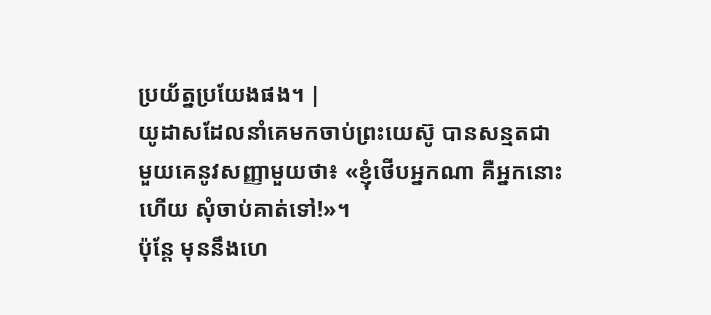ប្រយ័ត្នប្រយែងផង។ |
យូដាសដែលនាំគេមកចាប់ព្រះយេស៊ូ បានសន្មតជាមួយគេនូវសញ្ញាមួយថា៖ «ខ្ញុំថើបអ្នកណា គឺអ្នកនោះហើយ សុំចាប់គាត់ទៅ!»។
ប៉ុន្តែ មុននឹងហេ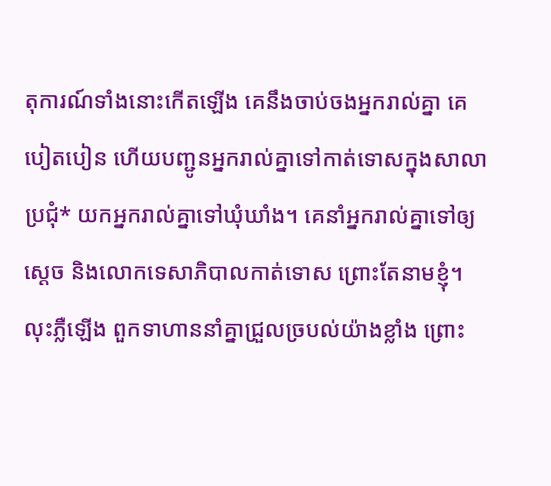តុការណ៍ទាំងនោះកើតឡើង គេនឹងចាប់ចងអ្នករាល់គ្នា គេបៀតបៀន ហើយបញ្ជូនអ្នករាល់គ្នាទៅកាត់ទោសក្នុងសាលាប្រជុំ* យកអ្នករាល់គ្នាទៅឃុំឃាំង។ គេនាំអ្នករាល់គ្នាទៅឲ្យស្ដេច និងលោកទេសាភិបាលកាត់ទោស ព្រោះតែនាមខ្ញុំ។
លុះភ្លឺឡើង ពួកទាហាននាំគ្នាជ្រួលច្របល់យ៉ាងខ្លាំង ព្រោះ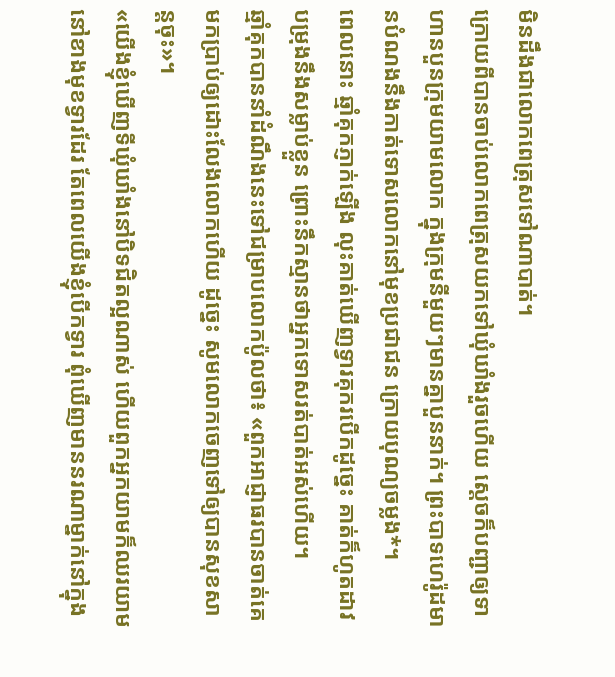មិនដឹងជាលោកពេត្រុសទៅណាបាត់។
ក្រោយពីបានចាប់លោកពេត្រុសយកទៅឃុំឃាំងរួចហើយ ស្ដេចក៏បញ្ជាឲ្យទាហានបួនក្រុមយាមលោក ក្នុងក្រុមនីមួយៗមានគ្នាបួននាក់។ ព្រះបាទហេរ៉ូដមានបំណងនឹងកាត់ទោសលោកនៅមុខប្រជាជន ក្រោយបុណ្យចម្លង*។
ពេលនោះ ឆ្មាំគុកភ្ញាក់ឡើង លុះគាត់ឃើញទ្វារគុករបើកដូច្នេះ គាត់ក៏ហូតដាវបម្រុងនឹងសម្លាប់ខ្លួន ព្រោះនឹកស្មានថាអ្នកទោសរត់បាត់អស់ហើយ។
ឆ្មាំគុកបាននាំដំណឹងនេះទៅជម្រាបលោកប៉ូលថា៖ «ពួកអាជ្ញាធរបានចាត់គេមកប្រាប់ឲ្យដោះលែងលោកហើយ ដូច្នេះ សូមលោកចេញទៅឲ្យបានសុខសាន្តចុះ»។
«យើងខ្ញុំឃើញទីឃុំឃាំងនៅបិទជិតល្អណាស់ ហើយពួកអ្នកយាមក៏ឈរយាមនៅខាងមុខទ្វារដែរ តែពេលយើងខ្ញុំបើកទ្វារ ពុំឃើញមាននរណាម្នាក់នៅក្នុង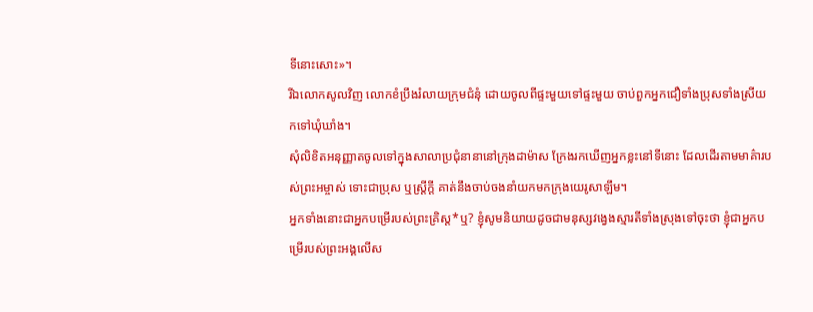ទីនោះសោះ»។
រីឯលោកសូលវិញ លោកខំប្រឹងរំលាយក្រុមជំនុំ ដោយចូលពីផ្ទះមួយទៅផ្ទះមួយ ចាប់ពួកអ្នកជឿទាំងប្រុសទាំងស្រីយកទៅឃុំឃាំង។
សុំលិខិតអនុញ្ញាតចូលទៅក្នុងសាលាប្រជុំនានានៅក្រុងដាម៉ាស ក្រែងរកឃើញអ្នកខ្លះនៅទីនោះ ដែលដើរតាមមាគ៌ារបស់ព្រះអម្ចាស់ ទោះជាប្រុស ឬស្ត្រីក្ដី គាត់នឹងចាប់ចងនាំយកមកក្រុងយេរូសាឡឹម។
អ្នកទាំងនោះជាអ្នកបម្រើរបស់ព្រះគ្រិស្ត*ឬ? ខ្ញុំសូមនិយាយដូចជាមនុស្សវង្វេងស្មារតីទាំងស្រុងទៅចុះថា ខ្ញុំជាអ្នកបម្រើរបស់ព្រះអង្គលើស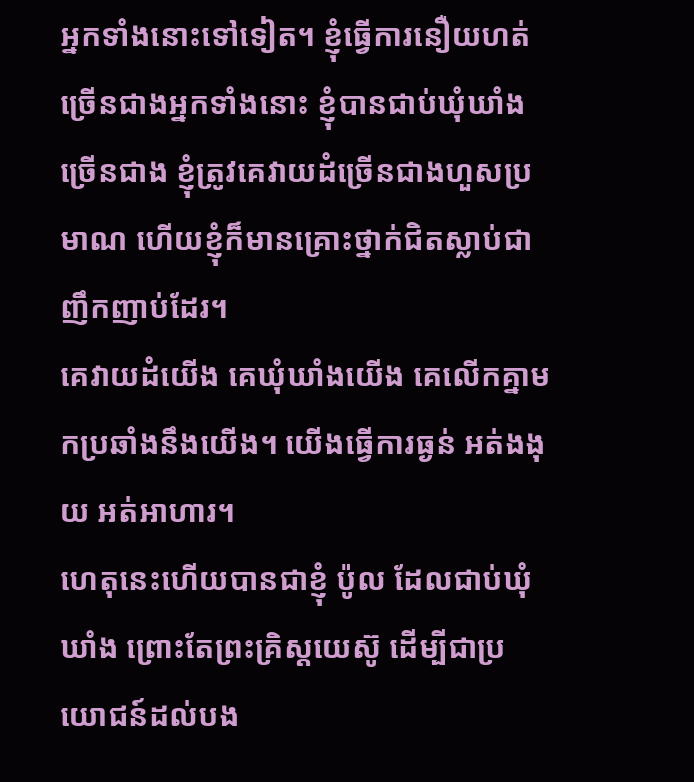អ្នកទាំងនោះទៅទៀត។ ខ្ញុំធ្វើការនឿយហត់ច្រើនជាងអ្នកទាំងនោះ ខ្ញុំបានជាប់ឃុំឃាំងច្រើនជាង ខ្ញុំត្រូវគេវាយដំច្រើនជាងហួសប្រមាណ ហើយខ្ញុំក៏មានគ្រោះថ្នាក់ជិតស្លាប់ជាញឹកញាប់ដែរ។
គេវាយដំយើង គេឃុំឃាំងយើង គេលើកគ្នាមកប្រឆាំងនឹងយើង។ យើងធ្វើការធ្ងន់ អត់ងងុយ អត់អាហារ។
ហេតុនេះហើយបានជាខ្ញុំ ប៉ូល ដែលជាប់ឃុំឃាំង ព្រោះតែព្រះគ្រិស្តយេស៊ូ ដើម្បីជាប្រយោជន៍ដល់បង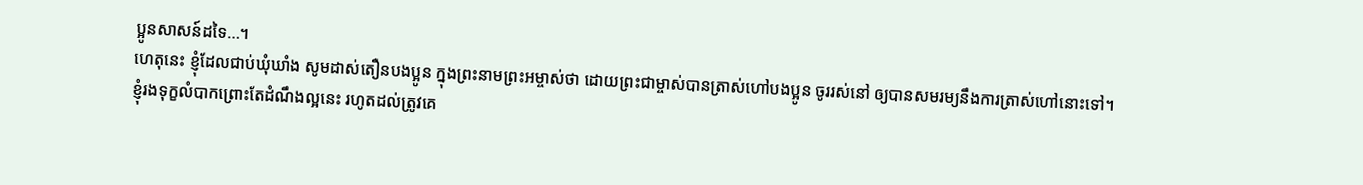ប្អូនសាសន៍ដទៃ…។
ហេតុនេះ ខ្ញុំដែលជាប់ឃុំឃាំង សូមដាស់តឿនបងប្អូន ក្នុងព្រះនាមព្រះអម្ចាស់ថា ដោយព្រះជាម្ចាស់បានត្រាស់ហៅបងប្អូន ចូររស់នៅ ឲ្យបានសមរម្យនឹងការត្រាស់ហៅនោះទៅ។
ខ្ញុំរងទុក្ខលំបាកព្រោះតែដំណឹងល្អនេះ រហូតដល់ត្រូវគេ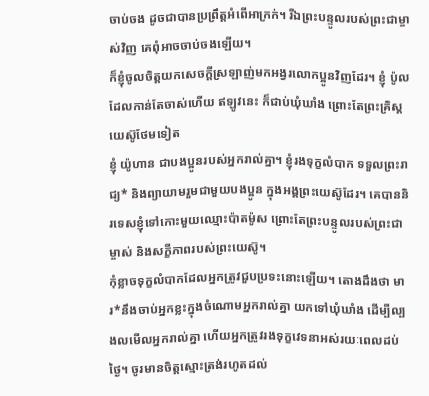ចាប់ចង ដូចជាបានប្រព្រឹត្តអំពើអាក្រក់។ រីឯព្រះបន្ទូលរបស់ព្រះជាម្ចាស់វិញ គេពុំអាចចាប់ចងឡើយ។
ក៏ខ្ញុំចូលចិត្តយកសេចក្ដីស្រឡាញ់មកអង្វរលោកប្អូនវិញដែរ។ ខ្ញុំ ប៉ូល ដែលកាន់តែចាស់ហើយ ឥឡូវនេះ ក៏ជាប់ឃុំឃាំង ព្រោះតែព្រះគ្រិស្តយេស៊ូថែមទៀត
ខ្ញុំ យ៉ូហាន ជាបងប្អូនរបស់អ្នករាល់គ្នា។ ខ្ញុំរងទុក្ខលំបាក ទទួលព្រះរាជ្យ* និងព្យាយាមរួមជាមួយបងប្អូន ក្នុងអង្គព្រះយេស៊ូដែរ។ គេបាននិរទេសខ្ញុំទៅកោះមួយឈ្មោះប៉ាតម៉ូស ព្រោះតែព្រះបន្ទូលរបស់ព្រះជាម្ចាស់ និងសក្ខីភាពរបស់ព្រះយេស៊ូ។
កុំខ្លាចទុក្ខលំបាកដែលអ្នកត្រូវជួបប្រទះនោះឡើយ។ តោងដឹងថា មារ*នឹងចាប់អ្នកខ្លះក្នុងចំណោមអ្នករាល់គ្នា យកទៅឃុំឃាំង ដើម្បីល្បងលមើលអ្នករាល់គ្នា ហើយអ្នកត្រូវរងទុក្ខវេទនាអស់រយៈពេលដប់ថ្ងៃ។ ចូរមានចិត្តស្មោះត្រង់រហូតដល់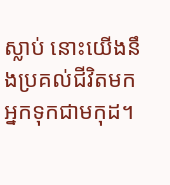ស្លាប់ នោះយើងនឹងប្រគល់ជីវិតមកអ្នកទុកជាមកុដ។